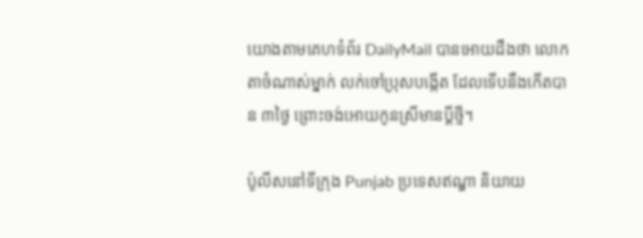យោងតាមគេហទំព័រ DailyMail បានអោយដឹងថា លោកតាចំណាស់ម្នាក់ លក់ចៅប្រុសបង្កើត ដែលទើបនឹងកើតបាន ៣ថ្ងៃ ព្រោះចង់អោយកូនស្រីមានប្តីថ្មី។

ប៉ូលីសនៅទីក្រុង Punjab ប្រទេសឥណ្ឌា និយាយ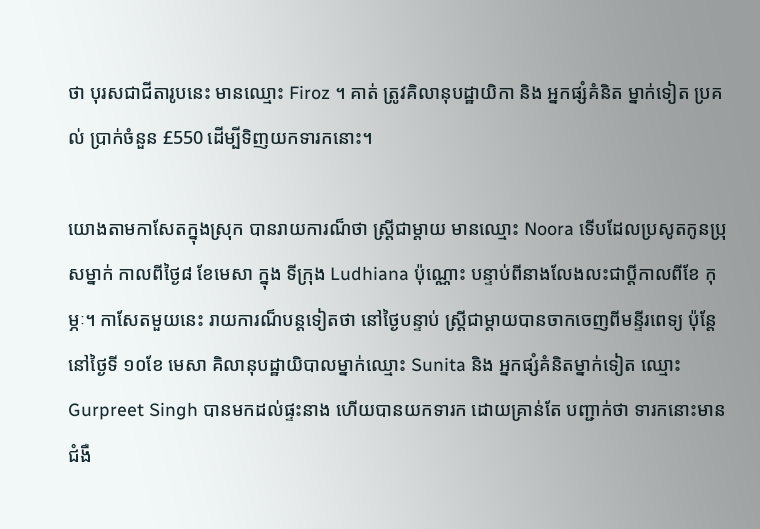ថា បុរសជាជីតារូបនេះ មានឈ្មោះ Firoz ។ គាត់ ត្រូវគិលានុបដ្ឋាយិកា និង អ្នកផ្សំគំនិត ម្នាក់ទៀត ប្រគល់ ប្រាក់ចំនួន £550 ដើម្បីទិញយកទារកនោះ។

យោងតាមកាសែតក្នុងស្រុក បានរាយការណ៏ថា ស្ត្រីជាម្តាយ មានឈ្មោះ Noora ទើបដែលប្រសូតកូនប្រុសម្នាក់ កាលពីថ្ងៃ៨ ខែមេសា ក្នុង ទីក្រុង Ludhiana ប៉ុណ្ណោះ បន្ទាប់ពីនាងលែងលះជាប្តីកាលពីខែ កុម្ភៈ។ កាសែតមួយនេះ រាយការណ៏បន្តទៀតថា នៅថ្ងៃបន្ទាប់ ស្ត្រីជាម្តាយបានចាកចេញពីមន្ទីរពេទ្យ ប៉ុន្តែនៅថ្ងៃទី ១០ខែ មេសា គិលានុបដ្ឋាយិបាលម្នាក់ឈ្មោះ Sunita និង អ្នកផ្សំគំនិតម្នាក់ទៀត ឈ្មោះ Gurpreet Singh បានមកដល់ផ្ទះនាង ហើយបានយកទារក ដោយគ្រាន់តែ បញ្ជាក់ថា ទារកនោះមានជំងឺ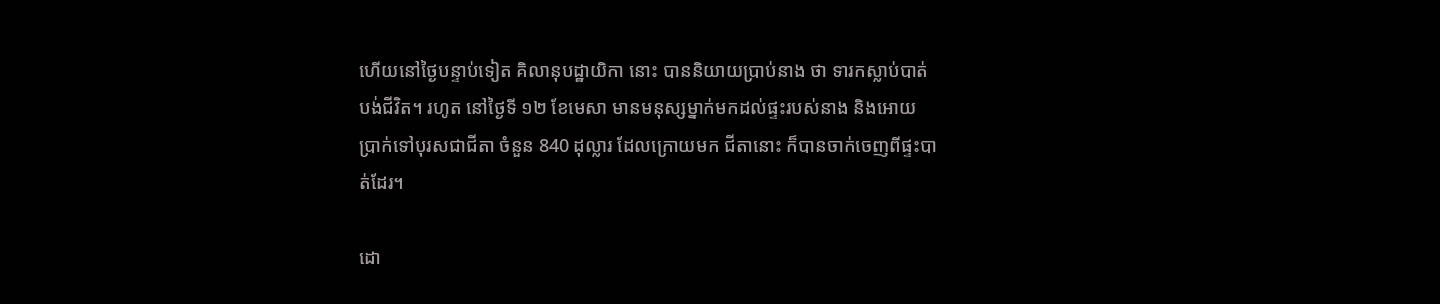ហើយនៅថ្ងៃបន្ទាប់ទៀត គិលានុបដ្ឋាយិកា នោះ បាននិយាយប្រាប់នាង ថា ទារកស្លាប់បាត់បង់ជីវិត។ រហូត នៅថ្ងៃទី ១២ ខែមេសា មានមនុស្សម្នាក់មកដល់ផ្ទះរបស់នាង និងអោយ ប្រាក់ទៅបុរសជាជីតា ចំនួន 840 ដុល្លារ ដែលក្រោយមក ជីតានោះ ក៏បានចាក់ចេញពីផ្ទះបាត់ដែរ។

ដោ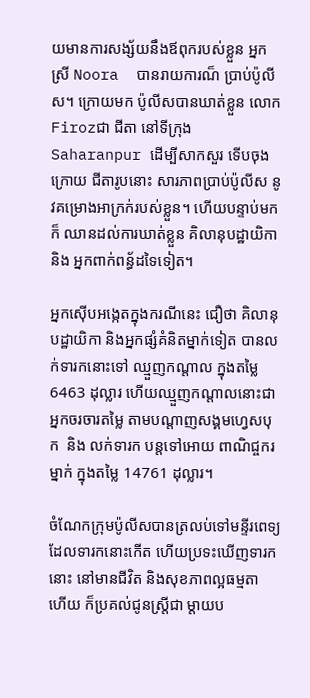យមានការសង្ស័យនឹងឪពុករបស់ខ្លួន អ្នកស្រី Noora  បានរាយការណ៏ ប្រាប់ប៉ូលីស។ ក្រោយមក ប៉ូលីសបានឃាត់ខ្លួន លោក Firozជា ជីតា នៅទីក្រុង Saharanpur ដើម្បីសាកសួរ ទើបចុងក្រោយ ជីតារូបនោះ សារភាពប្រាប់ប៉ូលីស នូវគម្រោងអាក្រក់របស់ខ្លួន។ ហើយបន្ទាប់មកក៏ ឈានដល់ការឃាត់ខ្លួន គិលានុបដ្ឋាយិកា និង អ្នកពាក់ពន្ធ័ដទៃទៀត។

អ្នកស៊ើបអង្កេតក្នុងករណីនេះ ជឿថា គិលានុបដ្ឋាយិកា និងអ្នកផ្សំគំនិតម្នាក់ទៀត បានលក់ទារកនោះទៅ ឈ្មួញកណ្តាល ក្នុងតម្លៃ  6463 ដុល្លារ ហើយឈ្មួញកណ្តាលនោះជាអ្នកចរចារតម្លៃ តាមបណ្តាញសង្គមហ្វេសបុក  និង លក់ទារក បន្តទៅអោយ ពាណិជ្ចករម្នាក់ ក្នុងតម្លៃ 14761 ដុល្លារ។

ចំណែកក្រុមប៉ូលីសបានត្រលប់ទៅមន្ទីរពេទ្យ ដែលទារកនោះកើត ហើយប្រទះឃើញទារកនោះ នៅមានជីវិត និងសុខភាពល្អធម្មតា ហើយ ក៏ប្រគល់ជូនស្ត្រីជា ម្តាយប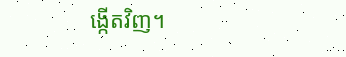ង្កើតវិញ។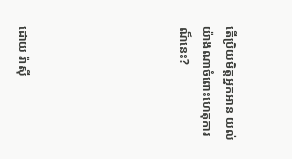តើប្រិយមិត្តអ្នកអាន យល់យ៉ាងណាចំពោះហេតុការណ៏នេះ?






ដោយ រ៉ាស៊ី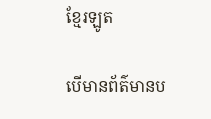ខ្មែរឡូត

បើមានព័ត៌មានប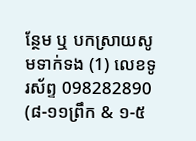ន្ថែម ឬ បកស្រាយសូមទាក់ទង (1) លេខទូរស័ព្ទ 098282890 (៨-១១ព្រឹក & ១-៥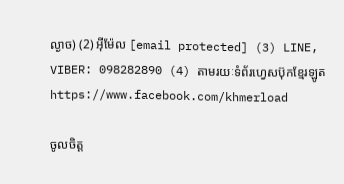ល្ងាច) (2) អ៊ីម៉ែល [email protected] (3) LINE, VIBER: 098282890 (4) តាមរយៈទំព័រហ្វេសប៊ុកខ្មែរឡូត https://www.facebook.com/khmerload

ចូលចិត្ត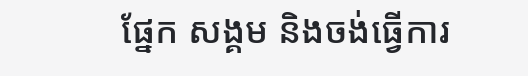ផ្នែក សង្គម និងចង់ធ្វើការ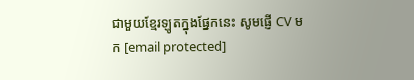ជាមួយខ្មែរឡូតក្នុងផ្នែកនេះ សូមផ្ញើ CV មក [email protected]